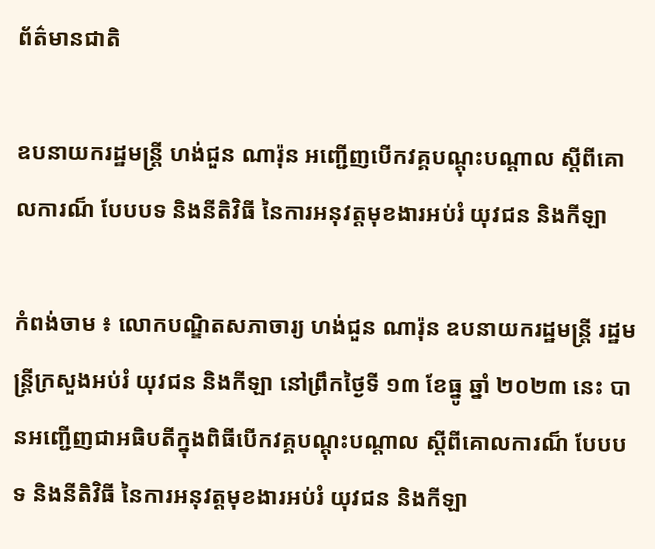ព័ត៌មានជាតិ

ឧបនាយករដ្ឋមន្ត្រី ហង់ជួន ណារ៉ុន អញ្ជើញបើកវគ្គបណ្តុះបណ្តាល ស្តីពីគោលការណ៏ បែបបទ និងនីតិវិធី នៃការអនុវត្តមុខងារអប់រំ យុវជន និងកីឡា

កំពង់ចាម ៖ លោកបណ្ឌិតសភាចារ្យ ហង់ជួន ណារ៉ុន ឧបនាយករដ្ឋមន្ត្រី រដ្ឋមន្ត្រីក្រសួងអប់រំ យុវជន និងកីឡា នៅព្រឹកថ្ងៃទី ១៣ ខែធ្នូ ឆ្នាំ ២០២៣ នេះ បានអញ្ជើញជាអធិបតីក្នុងពិធីបើកវគ្គបណ្តុះបណ្តាល ស្តីពីគោលការណ៏ បែបបទ និងនីតិវិធី នៃការអនុវត្តមុខងារអប់រំ យុវជន និងកីឡា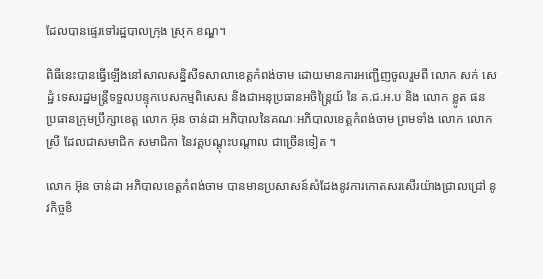ដែលបានផ្ទេរទៅរដ្ឋបាលក្រុង ស្រុក ខណ្ឌ។

ពិធីនេះបានធ្វើឡើងនៅសាលសន្និសីទសាលាខេត្តកំពង់ចាម ដោយមានការអញ្ជើញចូលរួមពី លោក សក់ សេដ្ឋំ ទេសរដ្ឋមន្ត្រីទទួលបន្ទុកបេសកម្មពិសេស និងជាអនុប្រធានអចិន្ត្រៃយ៍ នៃ គ.ជ.អ.ប និង លោក ខ្លូត ផន ប្រធានក្រុមប្រឹក្សាខេត្ត លោក អ៊ុន ចាន់ដា អភិបាលនៃគណៈអភិបាលខេត្តកំពង់ចាម ព្រមទាំង លោក លោកស្រី ដែលជាសមាជិក សមាជិកា នៃវគ្គបណ្តុះបណ្តាល ជាច្រើនទៀត ។

លោក អ៊ុន ចាន់ដា អភិបាលខេត្តកំពង់ចាម បានមានប្រសាសន៍សំដែងនូវការកោតសរសើរយ៉ាងជ្រាលជ្រៅ នូវកិច្ចខិ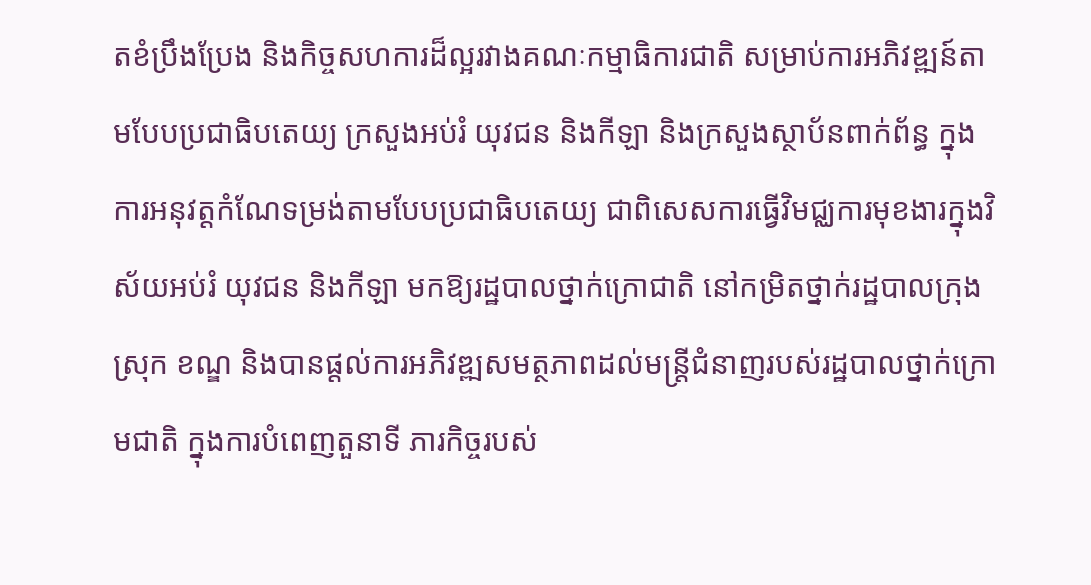តខំប្រឹងប្រែង និងកិច្ចសហការដ៏ល្អរវាងគណៈកម្មាធិការជាតិ សម្រាប់ការអភិវឌ្ឍន៍តាមបែបប្រជាធិបតេយ្យ ក្រសួងអប់រំ យុវជន និងកីឡា និងក្រសួងស្ថាប័នពាក់ព័ន្ធ ក្នុងការអនុវត្តកំណែទម្រង់តាមបែបប្រជាធិបតេយ្យ ជាពិសេសការធ្វើវិមជ្ឈការមុខងារក្នុងវិស័យអប់រំ យុវជន និងកីឡា មកឱ្យរដ្ឋបាលថ្នាក់ក្រោជាតិ នៅកម្រិតថ្នាក់រដ្ឋបាលក្រុង ស្រុក ខណ្ឌ និងបានផ្តល់ការអភិវឌ្ឍសមត្ថភាពដល់មន្ត្រីជំនាញរបស់រដ្ឋបាលថ្នាក់ក្រោមជាតិ ក្នុងការបំពេញតួនាទី ភារកិច្ចរបស់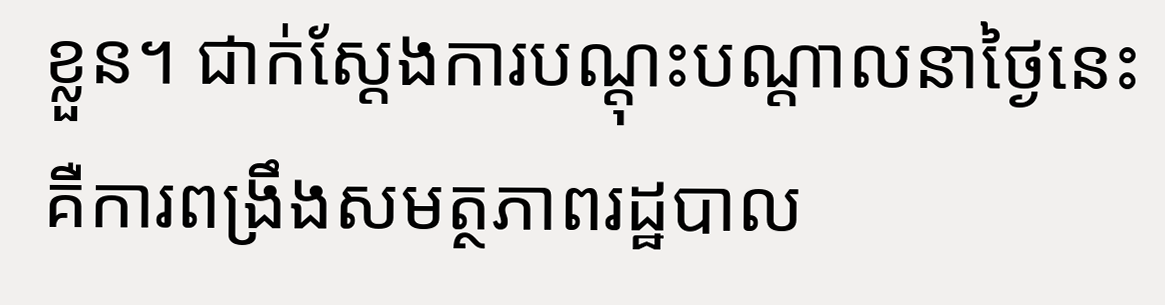ខ្លួន។ ជាក់ស្ដែងការបណ្តុះបណ្តាលនាថ្ងៃនេះ គឺការពង្រឹងសមត្ថភាពរដ្ឋបាល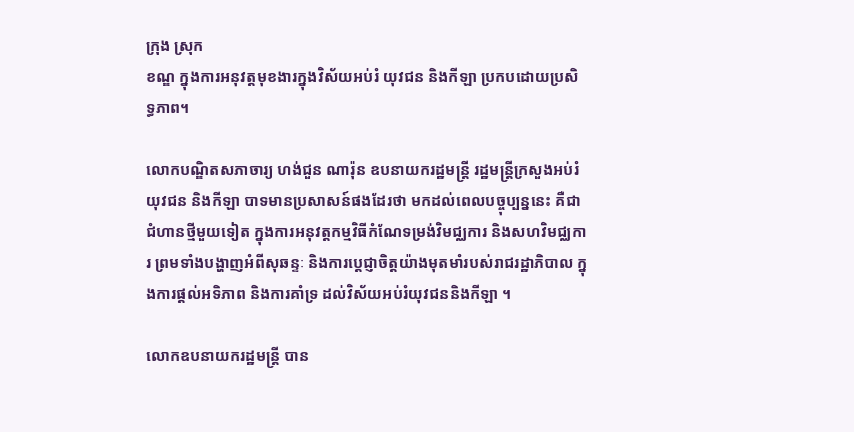ក្រុង ស្រុក
ខណ្ឌ ក្នុងការអនុវត្តមុខងារក្នុងវិស័យអប់រំ យុវជន និងកីឡា ប្រកបដោយប្រសិទ្ធភាព។

លោកបណ្ឌិតសភាចារ្យ ហង់ជួន ណារ៉ុន ឧបនាយករដ្ឋមន្ត្រី រដ្ឋមន្ត្រីក្រសួងអប់រំ យុវជន និងកីឡា បាទមានប្រសាសន៍ផងដែរថា មកដល់ពេលបច្ចុប្បន្ននេះ គឺជាជំហានថ្មីមួយទៀត ក្នុងការអនុវត្តកម្មវិធីកំណែទម្រង់វិមជ្ឈការ និងសហវិមជ្ឈការ ព្រមទាំងបង្ហាញអំពីសុឆន្ទៈ និងការប្ដេជ្ញាចិត្តយ៉ាងមុតមាំរបស់រាជរដ្ឋាភិបាល ក្នុងការផ្ដល់អទិភាព និងការគាំទ្រ ដល់វិស័យអប់រំយុវជននិងកីឡា ។

លោកឧបនាយករដ្ឋមន្ត្រី បាន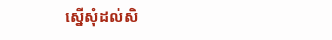ស្នើសុំដល់សិ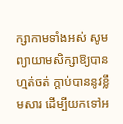ក្សាកាមទាំងអស់ សូមព្យាយាមសិក្សាឱ្យបានហ្មត់ចត់ ក្តាប់បាននូវខ្លឹមសារ ដើម្បីយកទៅអ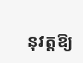នុវត្តឱ្យ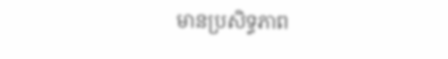មានប្រសិទ្ធភាព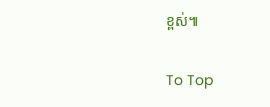ខ្ពស់៕

To Top